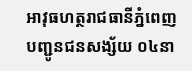អាវុធហត្ថរាជធានីភ្នំពេញ បញ្ជូនជនសង្ស័យ ០៤នា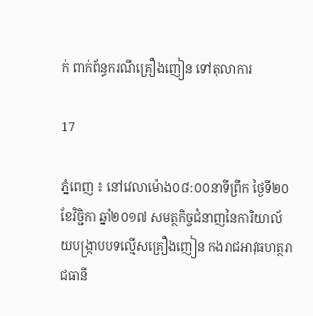ក់ ពាក់ព័ន្ធករណីគ្រឿងញៀន ទៅតុលាការ

17

ភ្នំពេញ ៖ នៅវេលាម៉ោង០៨:០០នាទីព្រឹក ថ្ងៃទី២០ ខែវិច្ជិកា ឆ្នាំ២០១៧ សមត្ថកិច្ចជំនាញនៃការិយាល័យបង្រ្កាបបទល្មើសគ្រឿងញៀន កងរាជអាវុធហត្ថរាជធានី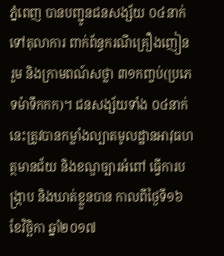ភ្នំពេញ បានបញ្ជូនជនសង្ស័យ ០៤នាក់ ទៅតុលាការ ពាក់ព័ន្ធករណីគ្រឿងញៀន រួម និងក្រាមពណ៍សថ្លា ៣១កញ្ចប់(ប្រភេទម៉ាទឹកកក)។ ជនសង្ស័យទាំង ០៤នាក់ នេះត្រូវបានកម្លាំងល្បាតមូលដ្ឋានអាវុធហត្ថមានជ័យ និងខណ្ឌច្បារអំពៅ ធ្វើការបង្រ្កាប និងឃាត់ខ្លួនបាន កាលពីថ្ងៃទី១៦ ខែវិច្ឆិកា ឆ្នាំ២០១៧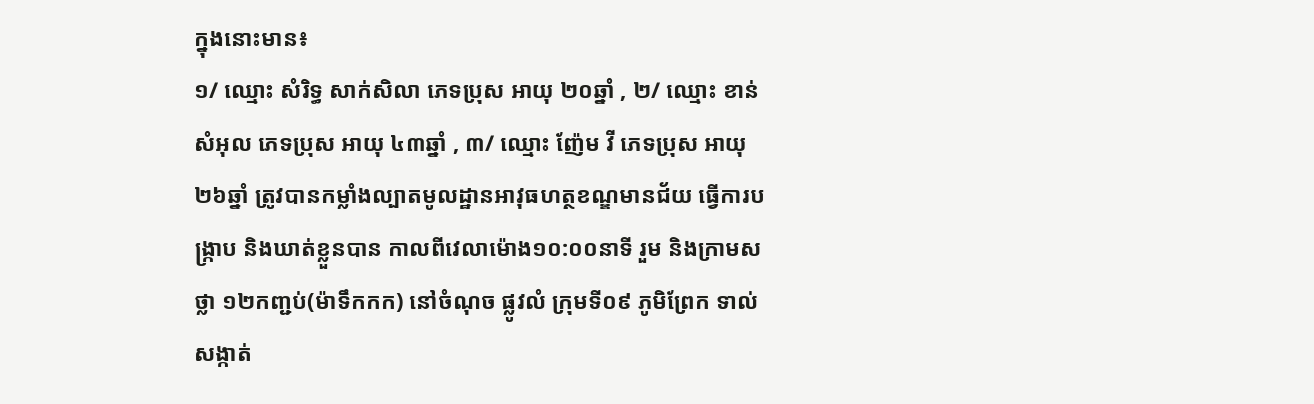ក្នុងនោះមាន៖
១/ ឈ្មោះ សំរិទ្ធ សាក់សិលា ភេទប្រុស អាយុ ២០ឆ្នាំ , ២/ ឈ្មោះ ខាន់ សំអុល ភេទប្រុស អាយុ ៤៣ឆ្នាំ , ៣/ ឈ្មោះ ញ៉ែម វី ភេទប្រុស អាយុ ២៦ឆ្នាំ ត្រូវបានកម្លាំងល្បាតមូលដ្ឋានអាវុធហត្ថខណ្ឌមានជ័យ ធ្វើការបង្ក្រាប និងឃាត់ខ្លួនបាន កាលពីវេលាម៉ោង១០:០០នាទី រួម និងក្រាមសថ្លា ១២កញ្ជប់(ម៉ាទឹកកក) នៅចំណុច ផ្លូវលំ ក្រុមទី០៩ ភូមិព្រែក ទាល់ សង្កាត់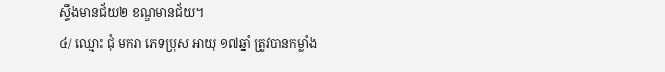ស្ទឹងមានជ័យ២ ខណ្ឌមានជ័យ។
៤/ ឈ្មោះ ជុំ មករា ភេទប្រុស អាយុ ១៧ឆ្នាំ ត្រូវបានកម្លាំង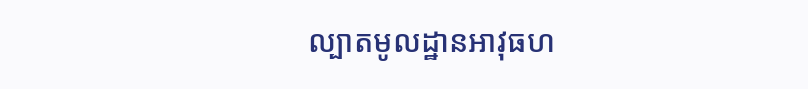ល្បាតមូលដ្ឋានអាវុធហ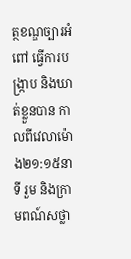ត្ថខណ្ឌច្បារអំពៅ ធ្វើការបង្ក្រាប និងឃាត់ខ្លួនបាន កាលពីវេលាម៉ោង២១:១៥នាទី រួម និងក្រាមពណ៍សថ្លា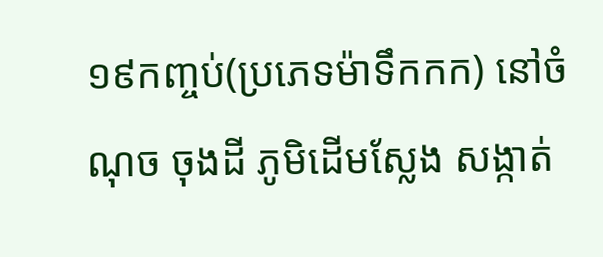១៩កញ្ចប់(ប្រភេទម៉ាទឹកកក) នៅចំណុច ចុងដី ភូមិដើមស្លែង សង្កាត់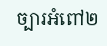ច្បារអំពៅ២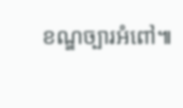ខណ្ឌច្បារអំពៅ៕